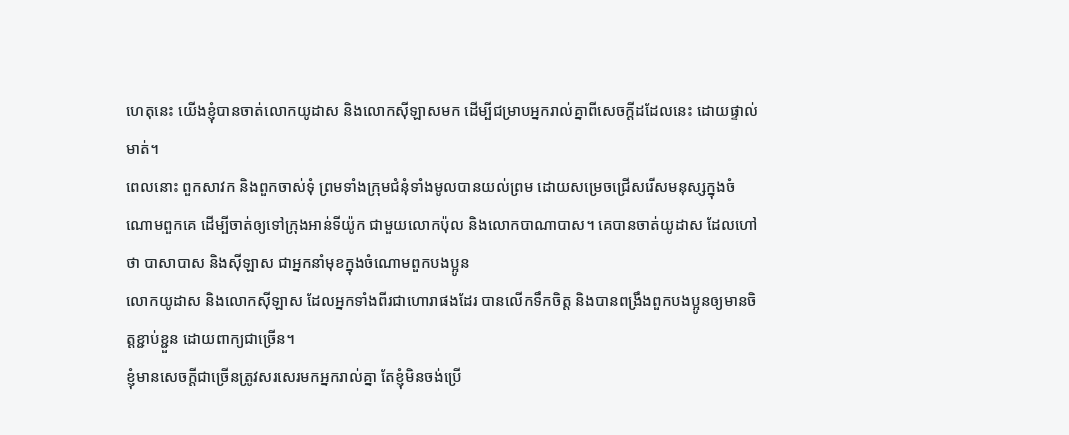ហេតុនេះ យើងខ្ញុំបានចាត់លោកយូដាស និងលោកស៊ីឡាសមក ដើម្បីជម្រាបអ្នករាល់គ្នាពីសេចក្ដីដដែលនេះ ដោយផ្ទាល់មាត់។
ពេលនោះ ពួកសាវក និងពួកចាស់ទុំ ព្រមទាំងក្រុមជំនុំទាំងមូលបានយល់ព្រម ដោយសម្រេចជ្រើសរើសមនុស្សក្នុងចំណោមពួកគេ ដើម្បីចាត់ឲ្យទៅក្រុងអាន់ទីយ៉ូក ជាមួយលោកប៉ុល និងលោកបាណាបាស។ គេបានចាត់យូដាស ដែលហៅថា បាសាបាស និងស៊ីឡាស ជាអ្នកនាំមុខក្នុងចំណោមពួកបងប្អូន
លោកយូដាស និងលោកស៊ីឡាស ដែលអ្នកទាំងពីរជាហោរាផងដែរ បានលើកទឹកចិត្ត និងបានពង្រឹងពួកបងប្អូនឲ្យមានចិត្តខ្ជាប់ខ្ជួន ដោយពាក្យជាច្រើន។
ខ្ញុំមានសេចក្ដីជាច្រើនត្រូវសរសេរមកអ្នករាល់គ្នា តែខ្ញុំមិនចង់ប្រើ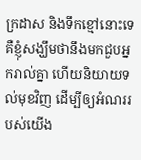ក្រដាស និងទឹកខ្មៅនោះទេ គឺខ្ញុំសង្ឃឹមថានឹងមកជួបអ្នករាល់គ្នា ហើយនិយាយទល់មុខវិញ ដើម្បីឲ្យអំណររបស់យើង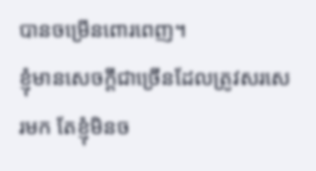បានចម្រើនពោរពេញ។
ខ្ញុំមានសេចក្ដីជាច្រើនដែលត្រូវសរសេរមក តែខ្ញុំមិនច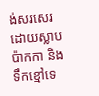ង់សរសេរដោយស្លាបប៉ាកកា និងទឹកខ្មៅទេ